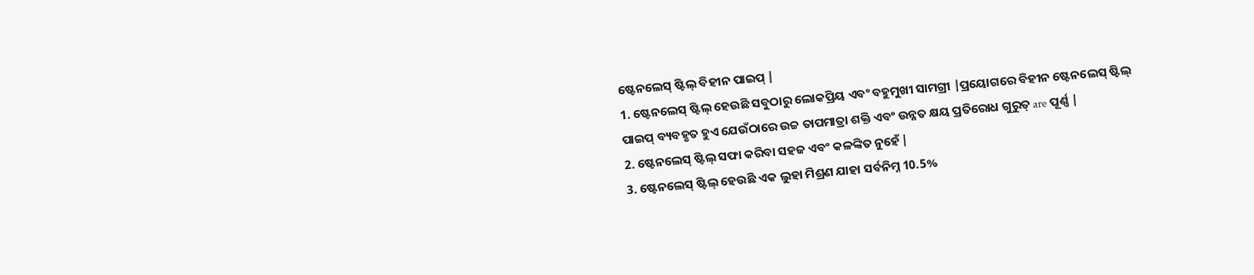ଷ୍ଟେନଲେସ୍ ଷ୍ଟିଲ୍ ବିହୀନ ପାଇପ୍ |
1. ଷ୍ଟେନଲେସ୍ ଷ୍ଟିଲ୍ ହେଉଛି ସବୁଠାରୁ ଲୋକପ୍ରିୟ ଏବଂ ବହୁମୁଖୀ ସାମଗ୍ରୀ |ପ୍ରୟୋଗରେ ବିହୀନ ଷ୍ଟେନଲେସ୍ ଷ୍ଟିଲ୍ ପାଇପ୍ ବ୍ୟବହୃତ ହୁଏ ଯେଉଁଠାରେ ଉଚ୍ଚ ତାପମାତ୍ରା ଶକ୍ତି ଏବଂ ଉନ୍ନତ କ୍ଷୟ ପ୍ରତିରୋଧ ଗୁରୁତ୍ are ପୂର୍ଣ୍ଣ |
2. ଷ୍ଟେନଲେସ୍ ଷ୍ଟିଲ୍ ସଫା କରିବା ସହଜ ଏବଂ କଳଙ୍କିତ ନୁହେଁ |
3. ଷ୍ଟେନଲେସ୍ ଷ୍ଟିଲ୍ ହେଉଛି ଏକ ଲୁହା ମିଶ୍ରଣ ଯାହା ସର୍ବନିମ୍ନ 10.5%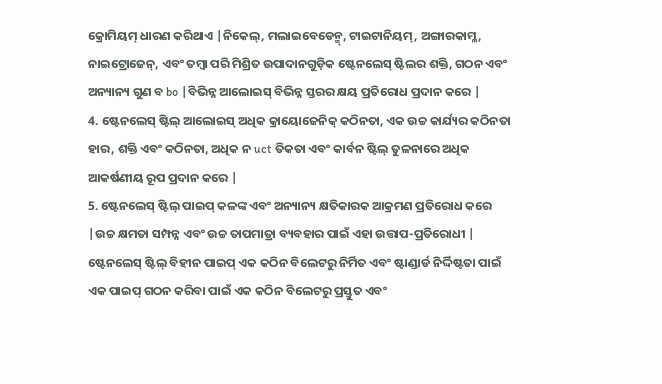କ୍ରୋମିୟମ୍ ଧାରଣ କରିଥାଏ |ନିକେଲ୍, ମଲାଇବେଡେନ୍ମ୍, ଟାଇଟାନିୟମ୍, ଅଙ୍ଗାରକାମ୍ଳ, ନାଇଟ୍ରୋଜେନ୍, ଏବଂ ତମ୍ବା ପରି ମିଶ୍ରିତ ଉପାଦାନଗୁଡ଼ିକ ଷ୍ଟେନଲେସ୍ ଷ୍ଟିଲର ଶକ୍ତି, ଗଠନ ଏବଂ ଅନ୍ୟାନ୍ୟ ଗୁଣ ବ bo |ବିଭିନ୍ନ ଆଲୋଇସ୍ ବିଭିନ୍ନ ସ୍ତରର କ୍ଷୟ ପ୍ରତିରୋଧ ପ୍ରଦାନ କରେ |
4. ଷ୍ଟେନଲେସ୍ ଷ୍ଟିଲ୍ ଆଲୋଇସ୍ ଅଧିକ କ୍ରାୟୋଜେନିକ୍ କଠିନତା, ଏକ ଉଚ୍ଚ କାର୍ଯ୍ୟର କଠିନତା ହାର, ଶକ୍ତି ଏବଂ କଠିନତା, ଅଧିକ ନ uct ତିକତା ଏବଂ କାର୍ବନ ଷ୍ଟିଲ୍ ତୁଳନାରେ ଅଧିକ ଆକର୍ଷଣୀୟ ରୂପ ପ୍ରଦାନ କରେ |
5. ଷ୍ଟେନଲେସ୍ ଷ୍ଟିଲ୍ ପାଇପ୍ କଳଙ୍କ ଏବଂ ଅନ୍ୟାନ୍ୟ କ୍ଷତିକାରକ ଆକ୍ରମଣ ପ୍ରତିରୋଧ କରେ |ଉଚ୍ଚ କ୍ଷମତା ସମ୍ପନ୍ନ ଏବଂ ଉଚ୍ଚ ତାପମାତ୍ରା ବ୍ୟବହାର ପାଇଁ ଏହା ଉତ୍ତାପ-ପ୍ରତିରୋଧୀ |
ଷ୍ଟେନଲେସ୍ ଷ୍ଟିଲ୍ ବିହୀନ ପାଇପ୍ ଏକ କଠିନ ବିଲେଟରୁ ନିର୍ମିତ ଏବଂ ଷ୍ଟାଣ୍ଡାର୍ଡ ନିର୍ଦ୍ଦିଷ୍ଟତା ପାଇଁ ଏକ ପାଇପ୍ ଗଠନ କରିବା ପାଇଁ ଏକ କଠିନ ବିଲେଟରୁ ପ୍ରସ୍ତୁତ ଏବଂ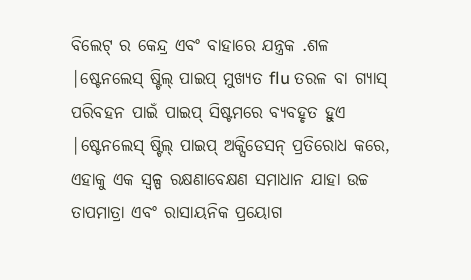ବିଲେଟ୍ ର କେନ୍ଦ୍ର ଏବଂ ବାହାରେ ଯନ୍ତ୍ରକ .ଶଳ |ଷ୍ଟେନଲେସ୍ ଷ୍ଟିଲ୍ ପାଇପ୍ ମୁଖ୍ୟତ flu ତରଳ ବା ଗ୍ୟାସ୍ ପରିବହନ ପାଇଁ ପାଇପ୍ ସିଷ୍ଟମରେ ବ୍ୟବହୃତ ହୁଏ |ଷ୍ଟେନଲେସ୍ ଷ୍ଟିଲ୍ ପାଇପ୍ ଅକ୍ସିଡେସନ୍ ପ୍ରତିରୋଧ କରେ, ଏହାକୁ ଏକ ସ୍ୱଳ୍ପ ରକ୍ଷଣାବେକ୍ଷଣ ସମାଧାନ ଯାହା ଉଚ୍ଚ ତାପମାତ୍ରା ଏବଂ ରାସାୟନିକ ପ୍ରୟୋଗ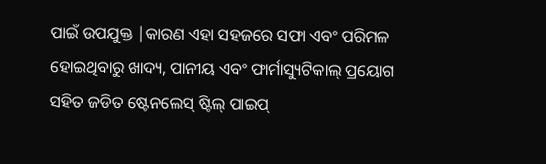ପାଇଁ ଉପଯୁକ୍ତ |କାରଣ ଏହା ସହଜରେ ସଫା ଏବଂ ପରିମଳ ହୋଇଥିବାରୁ ଖାଦ୍ୟ, ପାନୀୟ ଏବଂ ଫାର୍ମାସ୍ୟୁଟିକାଲ୍ ପ୍ରୟୋଗ ସହିତ ଜଡିତ ଷ୍ଟେନଲେସ୍ ଷ୍ଟିଲ୍ ପାଇପ୍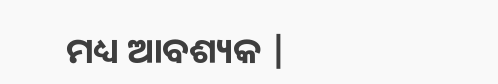ମଧ୍ୟ ଆବଶ୍ୟକ |